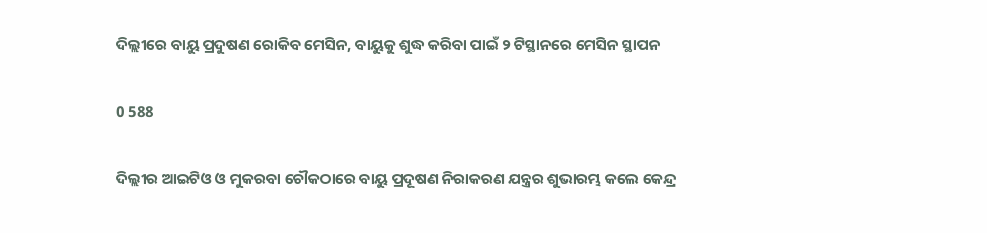ଦିଲ୍ଲୀରେ ବାୟୁ ପ୍ରଦୁଷଣ ରୋକିବ ମେସିନ, ବାୟୁକୁ ଶୁଦ୍ଧ କରିବା ପାଇଁ ୨ ଟିସ୍ଥାନରେ ମେସିନ ସ୍ଥାପନ

0 588

ଦିଲ୍ଲୀର ଆଇଟିଓ ଓ ମୁକରବା ଚୌକଠାରେ ବାୟୁ ପ୍ରଦୂଷଣ ନିରାକରଣ ଯନ୍ତ୍ରର ଶୁଭାରମ୍ଭ କଲେ କେନ୍ଦ୍ର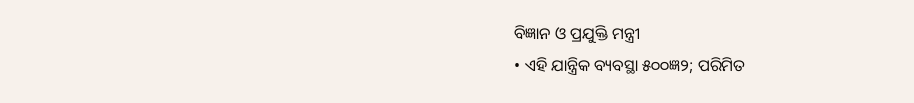ବିଜ୍ଞାନ ଓ ପ୍ରଯୁକ୍ତି ମନ୍ତ୍ରୀ
• ଏହି ଯାନ୍ତ୍ରିକ ବ୍ୟବସ୍ଥା ୫୦୦ଜ୍ଞ୨; ପରିମିତ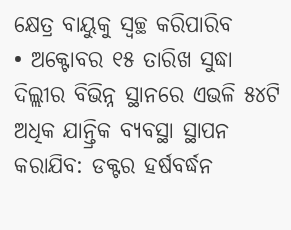କ୍ଷେତ୍ର ବାୟୁକୁ ସ୍ୱଚ୍ଛ କରିପାରିବ
• ଅକ୍ଟୋବର ୧୫ ତାରିଖ ସୁଦ୍ଧା ଦିଲ୍ଲୀର ବିଭିନ୍ନ ସ୍ଥାନରେ ଏଭଳି ୫୪ଟି ଅଧିକ ଯାନ୍ତ୍ରିକ ବ୍ୟବସ୍ଥା ସ୍ଥାପନ କରାଯିବ: ଡକ୍ଟର ହର୍ଷବର୍ଦ୍ଧନ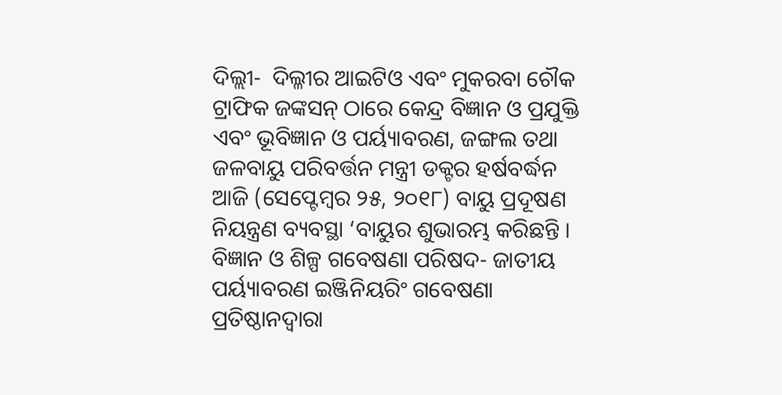ଦିଲ୍ଲୀ-  ଦିଲ୍ଳୀର ଆଇଟିଓ ଏବଂ ମୁକରବା ଚୌକ ଟ୍ରାଫିକ ଜଙ୍କସନ୍‌ ଠାରେ କେନ୍ଦ୍ର ବିଜ୍ଞାନ ଓ ପ୍ରଯୁକ୍ତି ଏବଂ ଭୂବିଜ୍ଞାନ ଓ ପର୍ୟ୍ୟାବରଣ, ଜଙ୍ଗଲ ତଥା ଜଳବାୟୁ ପରିବର୍ତ୍ତନ ମନ୍ତ୍ରୀ ଡକ୍ଟର ହର୍ଷବର୍ଦ୍ଧନ ଆଜି (ସେପ୍ଟେମ୍ବର ୨୫, ୨୦୧୮) ବାୟୁ ପ୍ରଦୂଷଣ ନିୟନ୍ତ୍ରଣ ବ୍ୟବସ୍ଥା ‘ବାୟୁର ଶୁଭାରମ୍ଭ କରିଛନ୍ତି । ବିଜ୍ଞାନ ଓ ଶିଳ୍ପ ଗବେଷଣା ପରିଷଦ- ଜାତୀୟ ପର୍ୟ୍ୟାବରଣ ଇଞ୍ଜିନିୟରିଂ ଗବେଷଣା ପ୍ରତିଷ୍ଠାନଦ୍ୱାରା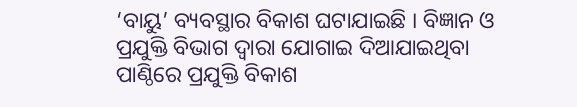‘ବାୟୁ’ ବ୍ୟବସ୍ଥାର ବିକାଶ ଘଟାଯାଇଛି । ବିଜ୍ଞାନ ଓ ପ୍ରଯୁକ୍ତି ବିଭାଗ ଦ୍ୱାରା ଯୋଗାଇ ଦିଆଯାଇଥିବା ପାଣ୍ଠିରେ ପ୍ରଯୁକ୍ତି ବିକାଶ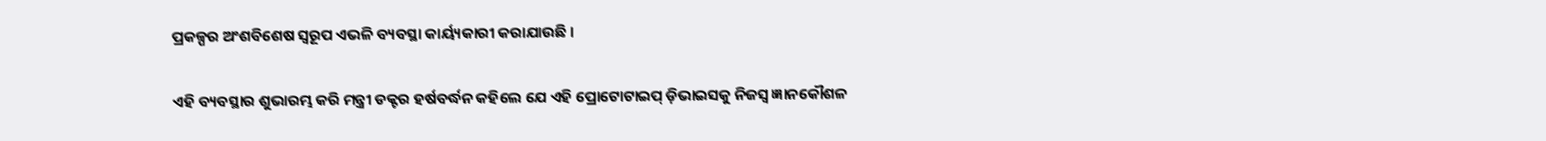ପ୍ରକଳ୍ପର ଅଂଶବିଶେଷ ସ୍ୱରୂପ ଏଭଳି ବ୍ୟବସ୍ଥା କାର୍ୟ୍ୟକାରୀ କରାଯାଉଛି ।

ଏହି ବ୍ୟବସ୍ଥାର ଶୁଭାରମ୍ଭ କରି ମନ୍ତ୍ରୀ ଡକ୍ଟର ହର୍ଷବର୍ଦ୍ଧନ କହିଲେ ଯେ ଏହି ପ୍ରୋଟୋଟାଇପ୍‌ ଡ଼ିଭାଇସକୁ ନିଜସ୍ୱ ଜ୍ଞାନକୌଶଳ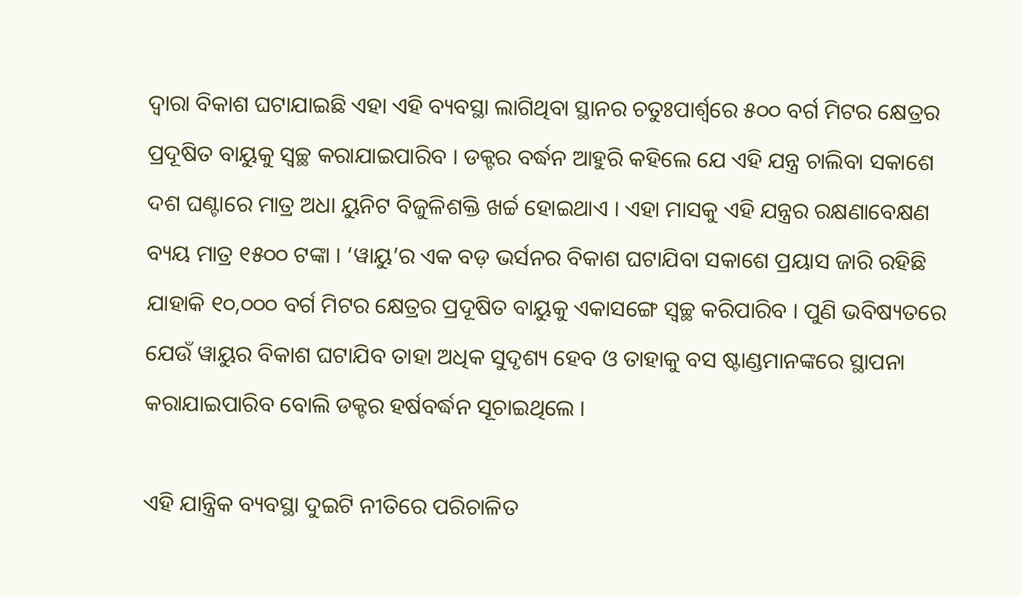ଦ୍ୱାରା ବିକାଶ ଘଟାଯାଇଛି ଏହା ଏହି ବ୍ୟବସ୍ଥା ଲାଗିଥିବା ସ୍ଥାନର ଚତୁଃପାର୍ଶ୍ଵରେ ୫୦୦ ବର୍ଗ ମିଟର କ୍ଷେତ୍ରର ପ୍ରଦୂଷିତ ବାୟୁକୁ ସ୍ୱଚ୍ଛ କରାଯାଇପାରିବ । ଡକ୍ଟର ବର୍ଦ୍ଧନ ଆହୁରି କହିଲେ ଯେ ଏହି ଯନ୍ତ୍ର ଚାଲିବା ସକାଶେ ଦଶ ଘଣ୍ଟାରେ ମାତ୍ର ଅଧା ୟୁନିଟ ବିଜୁଳିଶକ୍ତି ଖର୍ଚ୍ଚ ହୋଇଥାଏ । ଏହା ମାସକୁ ଏହି ଯନ୍ତ୍ରର ରକ୍ଷଣାବେକ୍ଷଣ ବ୍ୟୟ ମାତ୍ର ୧୫୦୦ ଟଙ୍କା । ‘ୱାୟୁ’ର ଏକ ବଡ଼ ଭର୍ସନର ବିକାଶ ଘଟାଯିବା ସକାଶେ ପ୍ରୟାସ ଜାରି ରହିଛି ଯାହାକି ୧୦,୦୦୦ ବର୍ଗ ମିଟର କ୍ଷେତ୍ରର ପ୍ରଦୂଷିତ ବାୟୁକୁ ଏକାସଙ୍ଗେ ସ୍ୱଚ୍ଛ କରିପାରିବ । ପୁଣି ଭବିଷ୍ୟତରେ ଯେଉଁ ୱାୟୁର ବିକାଶ ଘଟାଯିବ ତାହା ଅଧିକ ସୁଦୃଶ୍ୟ ହେବ ଓ ତାହାକୁ ବସ ଷ୍ଟାଣ୍ଡମାନଙ୍କରେ ସ୍ଥାପନା କରାଯାଇପାରିବ ବୋଲି ଡକ୍ଟର ହର୍ଷବର୍ଦ୍ଧନ ସୂଚାଇଥିଲେ ।

ଏହି ଯାନ୍ତ୍ରିକ ବ୍ୟବସ୍ଥା ଦୁଇଟି ନୀତିରେ ପରିଚାଳିତ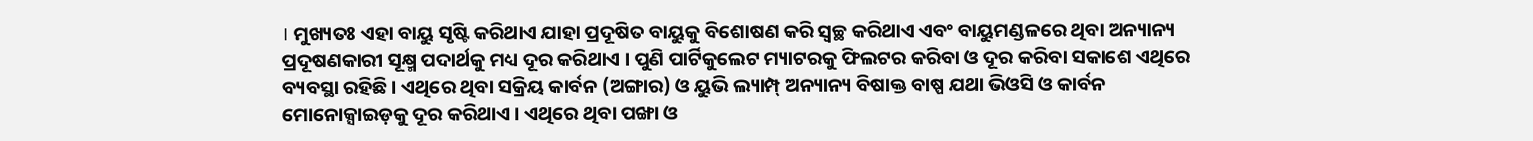। ମୁଖ୍ୟତଃ ଏହା ବାୟୁ ସୃଷ୍ଟି କରିଥାଏ ଯାହା ପ୍ରଦୂଷିତ ବାୟୁକୁ ବିଶୋଷଣ କରି ସ୍ୱଚ୍ଛ କରିଥାଏ ଏବଂ ବାୟୁମଣ୍ଡଳରେ ଥିବା ଅନ୍ୟାନ୍ୟ ପ୍ରଦୂଷଣକାରୀ ସୂକ୍ଷ୍ମ ପଦାର୍ଥକୁ ମଧ୍ୟ ଦୂର କରିଥାଏ । ପୁଣି ପାର୍ଟିକୁଲେଟ ମ୍ୟାଟରକୁ ଫିଲଟର କରିବା ଓ ଦୂର କରିବା ସକାଶେ ଏଥିରେ ବ୍ୟବସ୍ଥା ରହିଛି । ଏଥିରେ ଥିବା ସକ୍ରିୟ କାର୍ବନ (ଅଙ୍ଗାର) ଓ ୟୁଭି ଲ୍ୟାମ୍ପ୍‌ ଅନ୍ୟାନ୍ୟ ବିଷାକ୍ତ ବାଷ୍ପ ଯଥା ଭିଓସି ଓ କାର୍ବନ ମୋନୋକ୍ସାଇଡ଼କୁ ଦୂର କରିଥାଏ । ଏଥିରେ ଥିବା ପଙ୍ଖା ଓ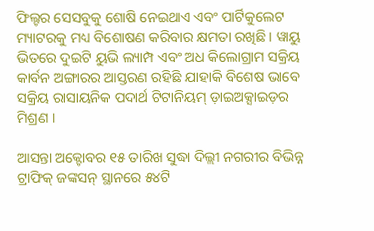ଫିଲ୍ଟର ସେସବୁକୁ ଶୋଷି ନେଇଥାଏ ଏବଂ ପାର୍ଟିକୁଲେଟ ମ୍ୟାଟରକୁ ମଧ୍ୟ ବିଶୋଷଣ କରିବାର କ୍ଷମତା ରଖିଛି । ୱାୟୁ ଭିତରେ ଦୁଇଟି ୟୁଭି ଲ୍ୟାମ୍ପ ଏବଂ ଅଧ କିଲୋଗ୍ରାମ ସକ୍ରିୟ କାର୍ବନ ଅଙ୍ଗାରର ଆସ୍ତରଣ ରହିଛି ଯାହାକି ବିଶେଷ ଭାବେ ସକ୍ରିୟ ରାସାୟନିକ ପଦାର୍ଥ ଟିଟାନିୟମ୍‌ ଡ଼ାଇଅକ୍ସାଇଡ଼ର ମିଶ୍ରଣ ।

ଆସନ୍ତା ଅକ୍ଟୋବର ୧୫ ତାରିଖ ସୁଦ୍ଧା ଦିଲ୍ଲୀ ନଗରୀର ବିଭିନ୍ନ ଟ୍ରାଫିକ୍‌ ଜଙ୍କସନ୍‌ ସ୍ଥାନରେ ୫୪ଟି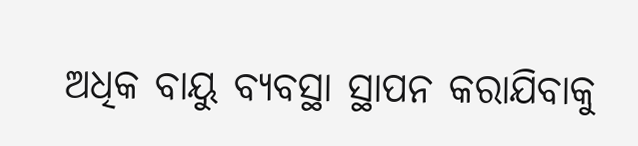ଅଧିକ ବାୟୁ ବ୍ୟବସ୍ଥା ସ୍ଥାପନ କରାଯିବାକୁ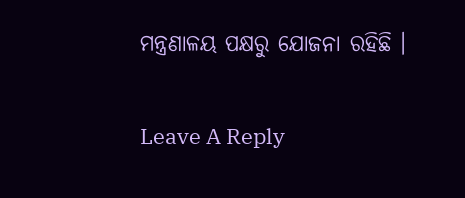ମନ୍ତ୍ରଣାଳୟ ପକ୍ଷରୁ ଯୋଜନା ରହିଛି ।

Leave A Reply